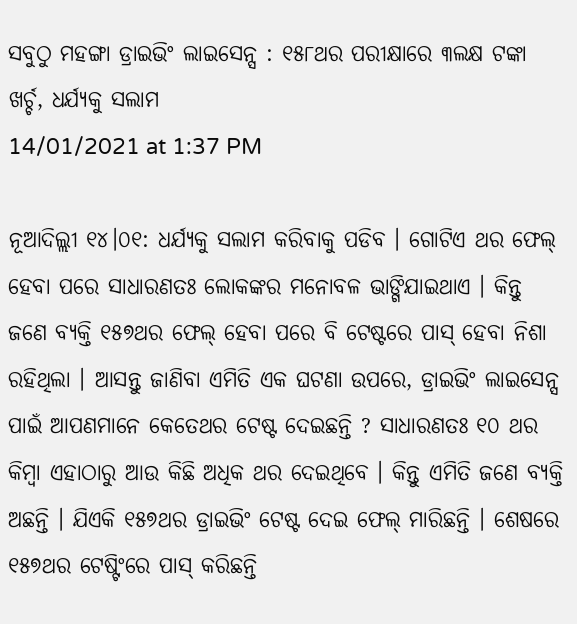ସବୁଠୁ ମହଙ୍ଗା ଡ୍ରାଇଭିଂ ଲାଇସେନ୍ସ : ୧୫୮ଥର ପରୀକ୍ଷାରେ ୩ଲକ୍ଷ ଟଙ୍କା ଖର୍ଚ୍ଚ, ଧର୍ଯ୍ୟକୁ ସଲାମ
14/01/2021 at 1:37 PM

ନୂଆଦିଲ୍ଲୀ ୧୪।୦୧: ଧର୍ଯ୍ୟକୁ ସଲାମ କରିବାକୁ ପଡିବ । ଗୋଟିଏ ଥର ଫେଲ୍ ହେବା ପରେ ସାଧାରଣତଃ ଲୋକଙ୍କର ମନୋବଳ ଭାଙ୍ଗିଯାଇଥାଏ । କିନ୍ତୁ ଜଣେ ବ୍ୟକ୍ତି ୧୫୭ଥର ଫେଲ୍ ହେବା ପରେ ବି ଟେଷ୍ଟରେ ପାସ୍ ହେବା ନିଶା ରହିଥିଲା । ଆସନ୍ତୁ ଜାଣିବା ଏମିତି ଏକ ଘଟଣା ଉପରେ, ଡ୍ରାଇଭିଂ ଲାଇସେନ୍ସ ପାଇଁ ଆପଣମାନେ କେତେଥର ଟେଷ୍ଟ ଦେଇଛନ୍ତି ? ସାଧାରଣତଃ ୧୦ ଥର କିମ୍ବା ଏହାଠାରୁ ଆଉ କିଛି ଅଧିକ ଥର ଦେଇଥିବେ । କିନ୍ତୁ ଏମିତି ଜଣେ ବ୍ୟକ୍ତି ଅଛନ୍ତି । ଯିଏକି ୧୫୭ଥର ଡ୍ରାଇଭିଂ ଟେଷ୍ଟ ଦେଇ ଫେଲ୍ ମାରିଛନ୍ତି । ଶେଷରେ ୧୫୭ଥର ଟେଷ୍ଟିଂରେ ପାସ୍ କରିଛନ୍ତି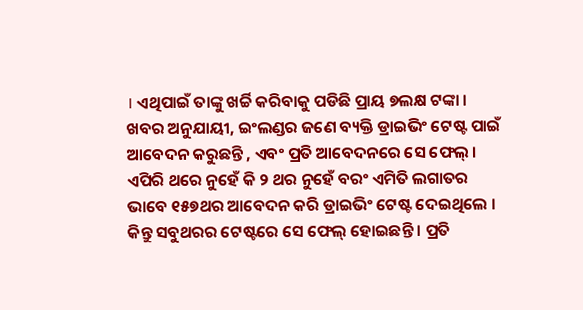। ଏଥିପାଇଁ ତାଙ୍କୁ ଖର୍ଚ୍ଚି କରିବାକୁ ପଡିଛି ପ୍ରାୟ ୭ଲକ୍ଷ ଟଙ୍କା ।
ଖବର ଅନୁଯାୟୀ, ଇଂଲଣ୍ଡର ଜଣେ ବ୍ୟକ୍ତି ଡ୍ରାଇଭିଂ ଟେଷ୍ଟ ପାଇଁ ଆବେଦନ କରୁଛନ୍ତି , ଏବଂ ପ୍ରତି ଆବେଦନରେ ସେ ଫେଲ୍ । ଏପିରି ଥରେ ନୁହେଁ କି ୨ ଥର ନୁହେଁ ବରଂ ଏମିତି ଲଗାତର ଭାବେ ୧୫୭ଥର ଆବେଦନ କରି ଡ୍ରାଇଭିଂ ଟେଷ୍ଟ ଦେଇଥିଲେ । କିନ୍ତୁ ସବୁଥରର ଟେଷ୍ଟରେ ସେ ଫେଲ୍ ହୋଇଛନ୍ତି । ପ୍ରତି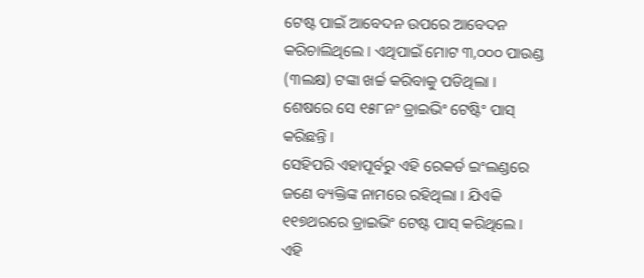ଟେଷ୍ଟ ପାଇଁ ଆବେଦନ ଉପରେ ଆବେଦନ କରିଚାଲିଥିଲେ । ଏଥିପାଇଁ ମୋଟ ୩,୦୦୦ ପାଉଣ୍ଡ (୩ଲକ୍ଷ) ଟଙ୍କା ଖର୍ଚ୍ଚ କରିବାକୁ ପଡିଥିଲା । ଶେଷରେ ସେ ୧୫୮ନଂ ଡ୍ରାଇଭିଂ ଟେଷ୍ଟିଂ ପାସ୍ କରିଛନ୍ତି ।
ସେହିପରି ଏହାପୂର୍ବରୁ ଏହି ରେକର୍ଡ ଇଂଲଣ୍ଡରେ ଜଣେ ବ୍ୟକ୍ତିଙ୍କ ନାମରେ ରହିଥିଲା । ଯିଏକି ୧୧୭ଥରରେ ଡ୍ରାଇଭିଂ ଟେଷ୍ଟ ପାସ୍ କରିଥିଲେ । ଏହି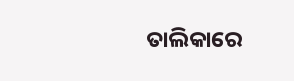ତାଲିକାରେ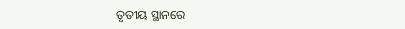ତୃତୀୟ ସ୍ଥାନରେ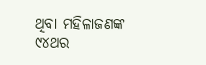ଥିବା ମହିଳାଜଣଙ୍କ ୯୪ଥର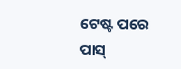ଟେଷ୍ଟ ପରେ ପାସ୍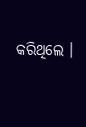କରିଥିଲେ ।